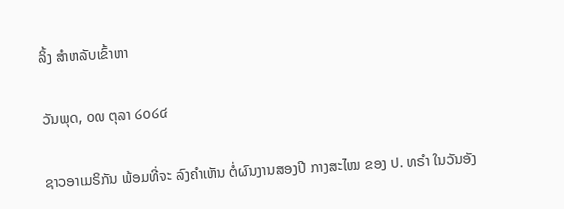ລິ້ງ ສຳຫລັບເຂົ້າຫາ

ວັນພຸດ, ໐໙ ຕຸລາ ໒໐໒໔

ຊາວອາເມຣິກັນ ພ້ອມທີ່ຈະ ລົງຄຳເຫັນ ຕໍ່ຜົນງານສອງປີ ກາງສະໄໝ ຂອງ ປ. ທຣຳ ໃນວັນອັງ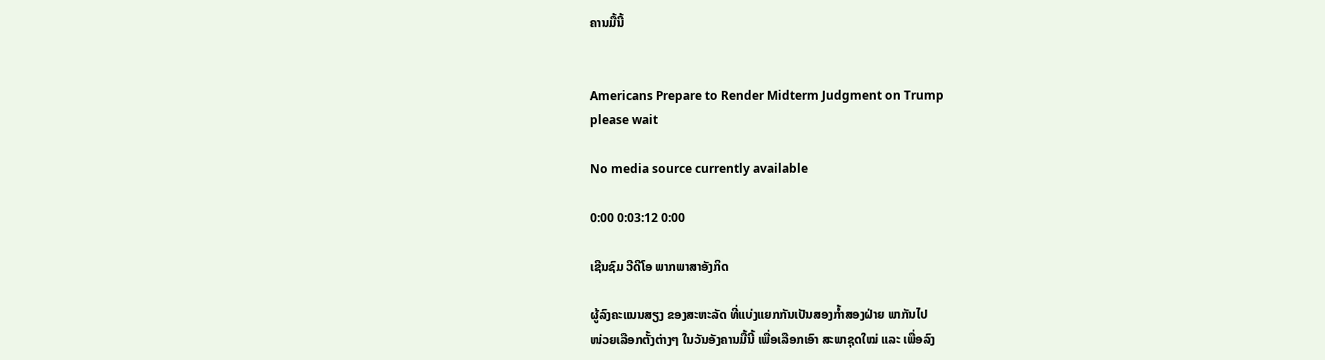ຄານມື້ນີ້


Americans Prepare to Render Midterm Judgment on Trump
please wait

No media source currently available

0:00 0:03:12 0:00

ເຊີນຊົມ ວີດີໂອ ພາກພາສາອັງກິດ

ຜູ້ລົງຄະແນນສຽງ ຂອງສະຫະລັດ ທີ່ແບ່ງແຍກກັນເປັນສອງກ້ຳສອງຝ່າຍ ພາກັນໄປ
ໜ່ວຍເລືອກຕັ້ງຕ່າງໆ ໃນວັນອັງຄານມື້ນີ້ ເພື່ອເລືອກເອົາ ສະພາຊຸດໃໝ່ ແລະ ເພື່ອລົງ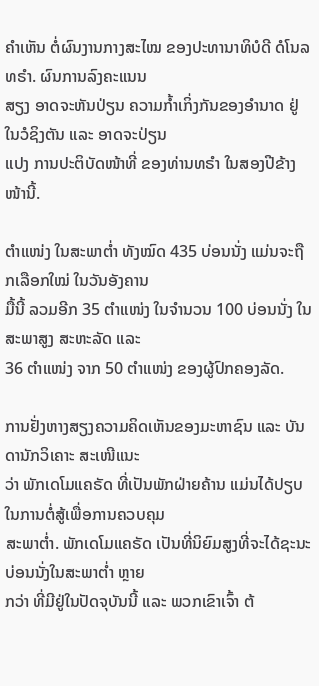ຄຳເຫັນ ຕໍ່ຜົນງານກາງສະໄໝ ຂອງປະທານາທິບໍດີ ດໍໂນລທຣຳ. ຜົນການລົງຄະແນນ
ສຽງ ອາດຈະຫັນປ່ຽນ ຄວາມກໍ້າເກິ່ງກັນຂອງອຳນາດ ຢູ່ໃນວໍຊິງຕັນ ແລະ ອາດຈະປ່ຽນ
ແປງ ການປະຕິບັດໜ້າທີ່ ຂອງທ່ານທຣຳ ໃນສອງປີຂ້າງໜ້ານີ້.

ຕຳແໜ່ງ ໃນສະພາຕ່ຳ ທັງໝົດ 435 ບ່ອນນັ່ງ ແມ່ນຈະຖືກເລືອກໃໝ່ ໃນວັນອັງຄານ
ມື້ນີ້ ລວມອີກ 35 ຕຳແໜ່ງ ໃນຈຳນວນ 100 ບ່ອນນັ່ງ ໃນສະພາສູງ ສະຫະລັດ ແລະ
36 ຕຳແໜ່ງ ຈາກ 50 ຕຳແໜ່ງ ຂອງຜູ້ປົກຄອງລັດ.

ການຢັ່ງຫາງສຽງຄວາມຄິດເຫັນຂອງມະຫາຊົນ ແລະ ບັນດານັກວິເຄາະ ສະເໜີແນະ
ວ່າ ພັກເດໂມແຄຣັດ ທີ່ເປັນພັກຝ່າຍຄ້ານ ແມ່ນໄດ້ປຽບໃນການຕໍ່ສູ້ເພື່ອການຄວບຄຸມ
ສະພາຕ່ຳ. ພັກເດໂມແຄຣັດ ເປັນທີ່ນິຍົມສູງທີ່ຈະໄດ້ຊະນະບ່ອນນັ່ງໃນສະພາຕ່ຳ ຫຼາຍ
ກວ່າ ທີ່ມີຢູ່ໃນປັດຈຸບັນນີ້ ແລະ ພວກເຂົາເຈົ້າ ຕ້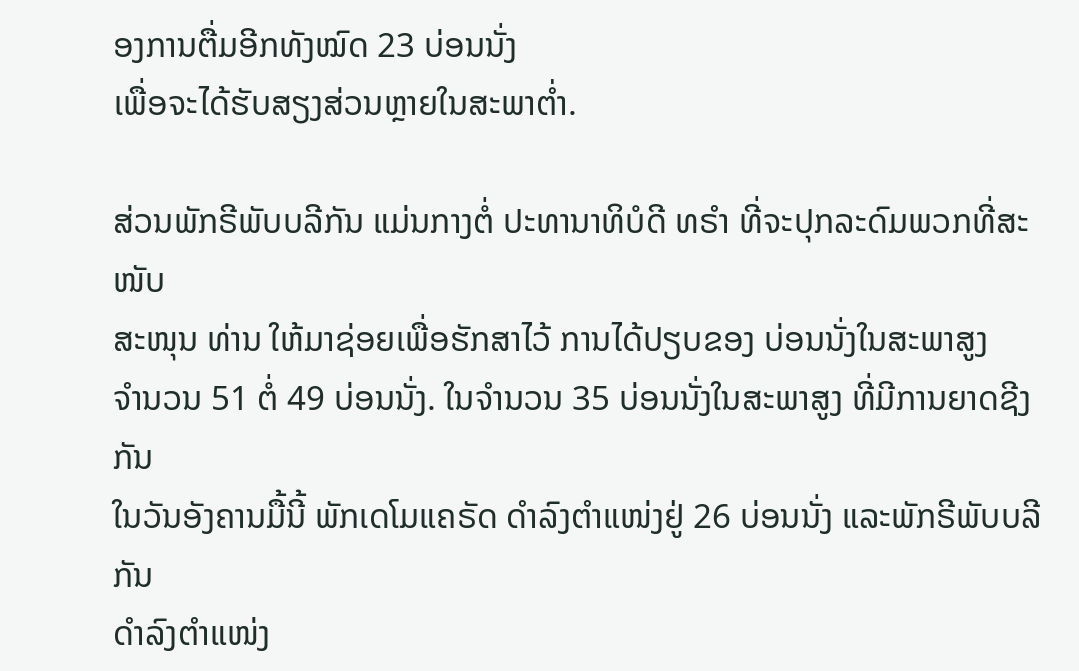ອງການຕື່ມອີກທັງໝົດ 23 ບ່ອນນັ່ງ
ເພື່ອຈະໄດ້ຮັບສຽງສ່ວນຫຼາຍໃນສະພາຕ່ຳ.

ສ່ວນພັກຣີພັບບລີກັນ ແມ່ນກາງຕໍ່ ປະທານາທິບໍດີ ທຣຳ ທີ່ຈະປຸກລະດົມພວກທີ່ສະໜັບ
ສະໜຸນ ທ່ານ ໃຫ້ມາຊ່ອຍເພື່ອຮັກສາໄວ້ ການໄດ້ປຽບຂອງ ບ່ອນນັ່ງໃນສະພາສູງ
ຈຳນວນ 51 ຕໍ່ 49 ບ່ອນນັ່ງ. ໃນຈຳນວນ 35 ບ່ອນນັ່ງໃນສະພາສູງ ທີ່ມີການຍາດຊີງກັນ
ໃນວັນອັງຄານມື້ນີ້ ພັກເດໂມແຄຣັດ ດຳລົງຕຳແໜ່ງຢູ່ 26 ບ່ອນນັ່ງ ແລະພັກຣີພັບບລີກັນ
ດຳລົງຕຳແໜ່ງ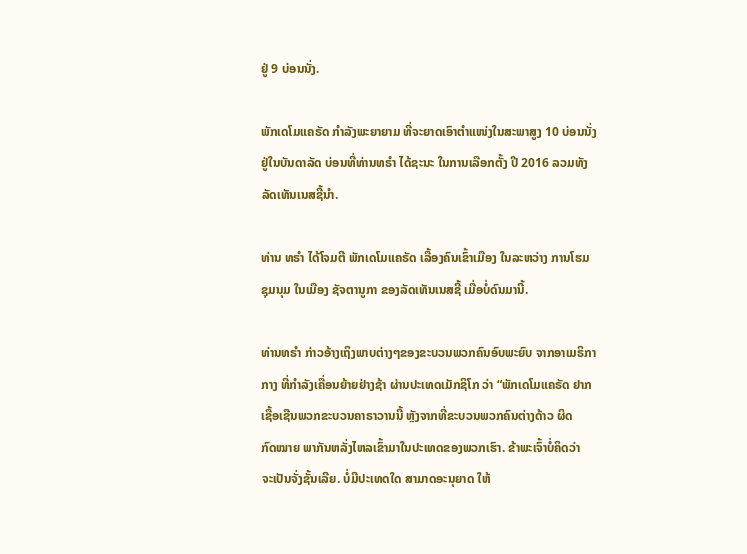ຢູ່ 9 ບ່ອນນັ່ງ.

ພັກເດໂມແຄຣັດ ກຳລັງພະຍາຍາມ ທີ່ຈະຍາດເອົາຕຳແໜ່ງໃນສະພາສູງ 10 ບ່ອນນັ່ງ
ຢູ່ໃນບັນດາລັດ ບ່ອນທີ່ທ່ານທຣຳ ໄດ້ຊະນະ ໃນການເລືອກຕັ້ງ ປີ 2016 ລວມທັງ
ລັດເທັນເນສຊີ້ນຳ.

ທ່ານ ທຣຳ ໄດ້ໂຈມຕີ ພັກເດໂມແຄຣັດ ເລື້ອງຄົນເຂົ້າເມືອງ ໃນລະຫວ່າງ ການໂຮມ
ຊຸມນຸມ ໃນເມືອງ ຊັຈຕານູກາ ຂອງລັດເທັນເນສຊີ້ ເມື່ອບໍ່ດົນມານີ້.

ທ່ານທຣຳ ກ່າວອ້າງເຖິງພາບຕ່າງໆຂອງຂະບວນພວກຄົນອົບພະຍົບ ຈາກອາເມຣິກາ
ກາງ ທີ່ກຳລັງເຄື່ອນຍ້າຍຢ່າງຊ້າ ຜ່ານປະເທດເມັກຊິໂກ ວ່າ “ພັກເດໂມແຄຣັດ ຢາກ
ເຊື້ອເຊີນພວກຂະບວນຄາຣາວານນີ້ ຫຼັງຈາກທີ່ຂະບວນພວກຄົນຕ່າງດ້າວ ຜິດ
ກົດໝາຍ ພາກັນຫລັ່ງໄຫລເຂົ້າມາໃນປະເທດຂອງພວກເຮົາ. ຂ້າພະເຈົ້າບໍ່ຄິດວ່າ
ຈະເປັນຈັ່ງຊັ້ນເລີຍ. ບໍ່ມີປະເທດໃດ ສາມາດອະນຸຍາດ ໃຫ້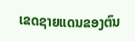ເຂດຊາຍແດນຂອງຕົນ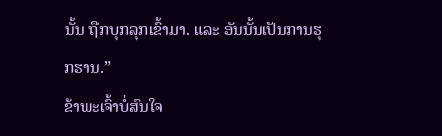ນັ້ນ ຖືກບຸກລຸກເຂົ້າມາ. ແລະ ອັນນັ້ນເປັນການຮຸກຮານ.”
ຂ້າພະເຈົ້າບໍ່ສົນໃຈ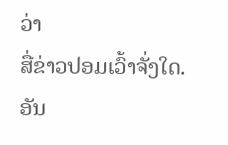ວ່າ
ສື່ຂ່າວປອມເວົ້າຈັ່ງໃດ. ອັນ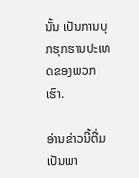ນັ້ນ ເປັນການບຸກຮຸກຮານປະເທດຂອງພວກເຮົາ.

ອ່ານຂ່າວນີ້ຕື່ມ ເປັນພາ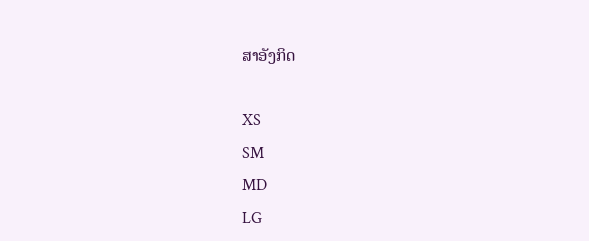ສາອັງກິດ

XS
SM
MD
LG